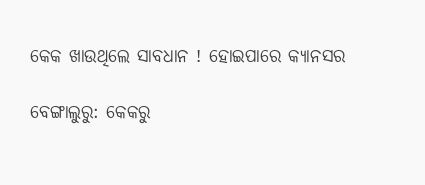କେକ ଖାଉଥିଲେ ସାବଧାନ ! ହୋଇପାରେ କ୍ୟାନସର

ବେଙ୍ଗାଲୁରୁ: କେକରୁ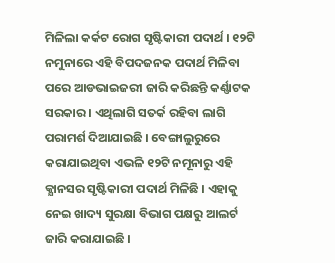ମିଳିଲା କର୍କଟ ରୋଗ ସୃଷ୍ଟିକାରୀ ପଦାର୍ଥ । ୧୨ଟି ନମୁନାରେ ଏହି ବିପଦଜନକ ପଦାର୍ଥ ମିଳିବା ପରେ ଆଡଭାଇଜରୀ ଜାରି କରିଛନ୍ତି କର୍ଣ୍ଣାଟକ ସରକାର । ଏଥିଲାଗି ସତର୍କ ରହିବା ଲାଗି ପରାମର୍ଶ ଦିଆଯାଇଛି । ବେଙ୍ଗାଲୁରୁରେ କରାଯାଇଥିବା ଏଭଳି ୧୨ଟି ନମୂନାରୁ ଏହି କ୍ଯାନସର ସୃଷ୍ଟିକାରୀ ପଦାର୍ଥ ମିଳିଛି । ଏହାକୁ ନେଇ ଖାଦ୍ୟ ସୁରକ୍ଷା ବିଭାଗ ପକ୍ଷରୁ ଆଲର୍ଟ ଜାରି କରାଯାଇଛି ।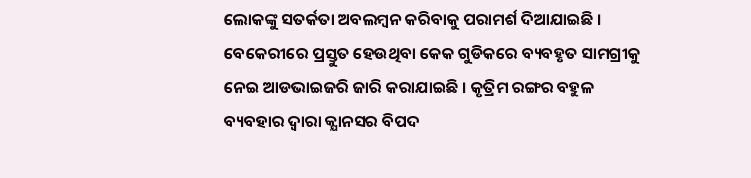ଲୋକଙ୍କୁ ସତର୍କତା ଅବଲମ୍ବନ କରିବାକୁ ପରାମର୍ଶ ଦିଆଯାଇଛି । ବେକେରୀରେ ପ୍ରସ୍ତୁତ ହେଉଥିବା କେକ ଗୁଡିକରେ ବ୍ୟବହୃତ ସାମଗ୍ରୀକୁ ନେଇ ଆଡଭାଇଜରି ଜାରି କରାଯାଇଛି । କୃତ୍ରିମ ରଙ୍ଗର ବହୁଳ ବ୍ୟବହାର ଦ୍ଵାରା କ୍ଯାନସର ବିପଦ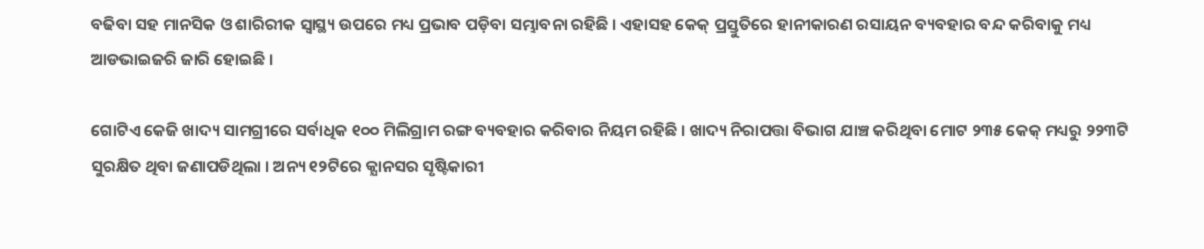ବଢିବା ସହ ମାନସିକ ଓ ଶାରିରୀକ ସ୍ଵାସ୍ଥ୍ୟ ଉପରେ ମଧ୍ୟ ପ୍ରଭାବ ପଡ଼ିବା ସମ୍ଭାବନା ରହିଛି । ଏହାସହ କେକ୍ ପ୍ରସ୍ତୁତିରେ ହାନୀକାରଣ ରସାୟନ ବ୍ୟବହାର ବନ୍ଦ କରିବାକୁ ମଧ୍ୟ ଆଡଭାଇଜରି ଜାରି ହୋଇଛି ।

ଗୋଟିଏ କେଜି ଖାଦ୍ୟ ସାମଗ୍ରୀରେ ସର୍ବାଧିକ ୧୦୦ ମିଲିଗ୍ରାମ ରଙ୍ଗ ବ୍ୟବହାର କରିବାର ନିୟମ ରହିଛି । ଖାଦ୍ୟ ନିରାପତ୍ତା ବିଭାଗ ଯାଞ୍ଚ କରିଥିବା ମୋଟ ୨୩୫ କେକ୍ ମଧ୍ୟରୁ ୨୨୩ଟି ସୁରକ୍ଷିତ ଥିବା ଜଣାପଡିଥିଲା । ଅନ୍ୟ ୧୨ଟିରେ କ୍ଯାନସର ସୃଷ୍ଟିକାରୀ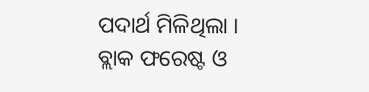ପଦାର୍ଥ ମିଳିଥିଲା । ବ୍ଲାକ ଫରେଷ୍ଟ ଓ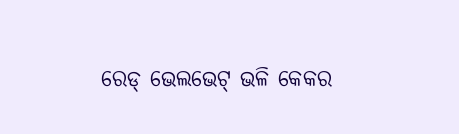ରେଡ୍ ଭେଲଭେଟ୍ ଭଳି କେକର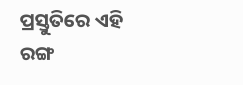ପ୍ରସ୍ତୁତିରେ ଏହି ରଙ୍ଗ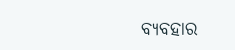ବ୍ୟବହାର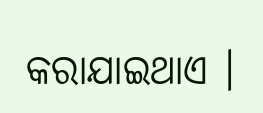କରାଯାଇଥାଏ ।